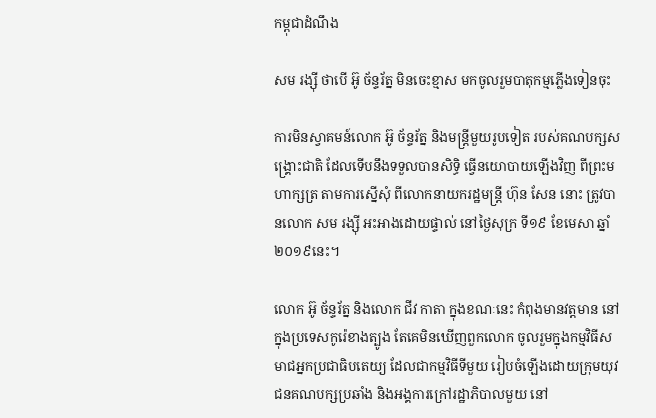កម្ពុជាដំណឹង

សម រង្ស៊ី ថាបើ អ៊ូ ច័ន្ទរ័ត្ន មិនចេះខ្មាស មកចូលរួមបាតុកម្មភ្លើងទៀនចុះ

ការមិនស្វាគមន៍លោក អ៊ូ ច័ន្ទរ័ត្ន និងមន្ត្រីមួយរូបទៀត របស់គណបក្សសង្គ្រោះជាតិ ដែលទើបនឹងទទួលបានសិទ្ធិ ធ្វើនយោបាយឡើងវិញ ពីព្រះមហាក្សត្រ តាមការស្នើសុំ ពីលោកនាយករដ្ឋមន្ត្រី ហ៊ុន សែន នោះ ត្រូវបានលោក សម រង្ស៊ី អះអាងដោយផ្ទាល់ នៅថ្ងៃសុក្រ ទី១៩ ខែមេសា ឆ្នាំ២០១៩នេះ។

លោក អ៊ូ ច័ន្ទរ័ត្ន និងលោក ជីវ កាតា ក្នុងខណៈនេះ កំពុងមានវត្តមាន នៅក្នុងប្រទេសកូរ៉េខាងត្បូង តែគេមិនឃើញពួកលោក ចូលរួមក្នុងកម្មវិធីសមាជអ្នកប្រជាធិបតេយ្យ ដែលជាកម្មវិធីទីមួយ រៀបចំឡើងដោយក្រុមយុវជនគណបក្សប្រឆាំង និងអង្គការក្រៅរដ្ឋាភិបាលមួយ នៅ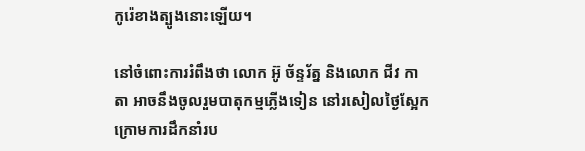កូរ៉េខាងត្បូងនោះឡើយ។

នៅចំពោះការរំពឹងថា លោក អ៊ូ ច័ន្ទរ័ត្ន និងលោក ជីវ កាតា អាចនឹងចូលរួមបាតុកម្មភ្លើងទៀន នៅរសៀលថ្ងៃស្អែក ក្រោមការដឹកនាំរប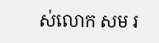ស់លោក សម រ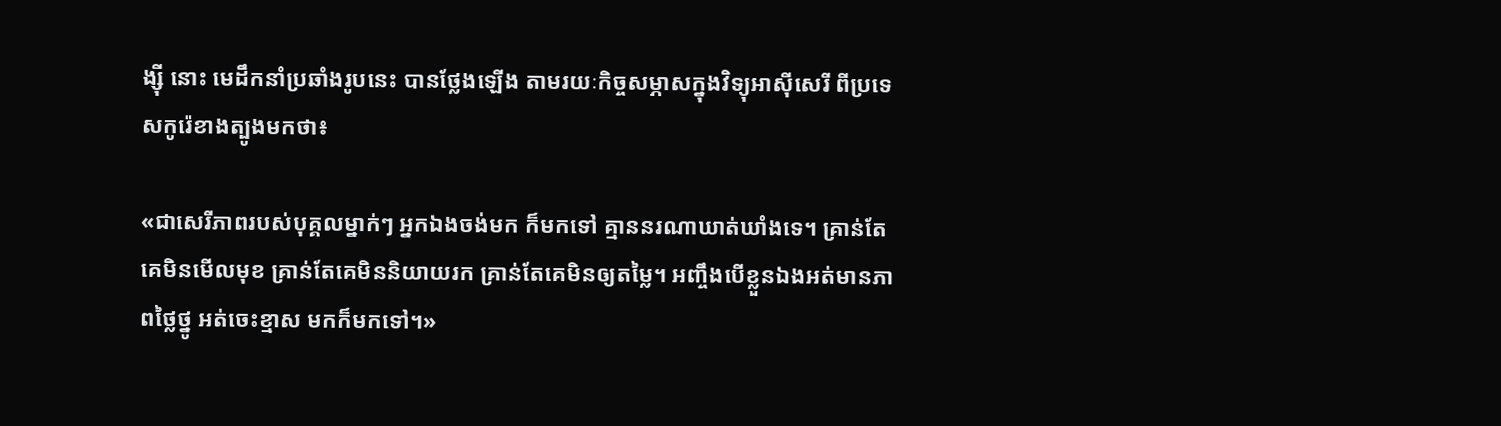ង្ស៊ី នោះ មេដឹកនាំប្រឆាំងរូបនេះ បានថ្លែងឡើង តាមរយៈកិច្ចសម្ភាសក្នុងវិទ្យុអាស៊ីសេរី ពីប្រទេសកូរ៉េខាងត្បូងមកថា៖

«ជាសេរីភាពរបស់បុគ្គលម្នាក់ៗ អ្នកឯងចង់មក ក៏មកទៅ គ្មាននរណាឃាត់ឃាំងទេ។ គ្រាន់តែគេមិនមើលមុខ គ្រាន់តែគេមិននិយាយរក គ្រាន់តែគេមិនឲ្យតម្លៃ។ អញ្ចឹងបើខ្លួនឯងអត់មានភាពថ្លៃថ្នូ អត់ចេះខ្មាស មកក៏មកទៅ។»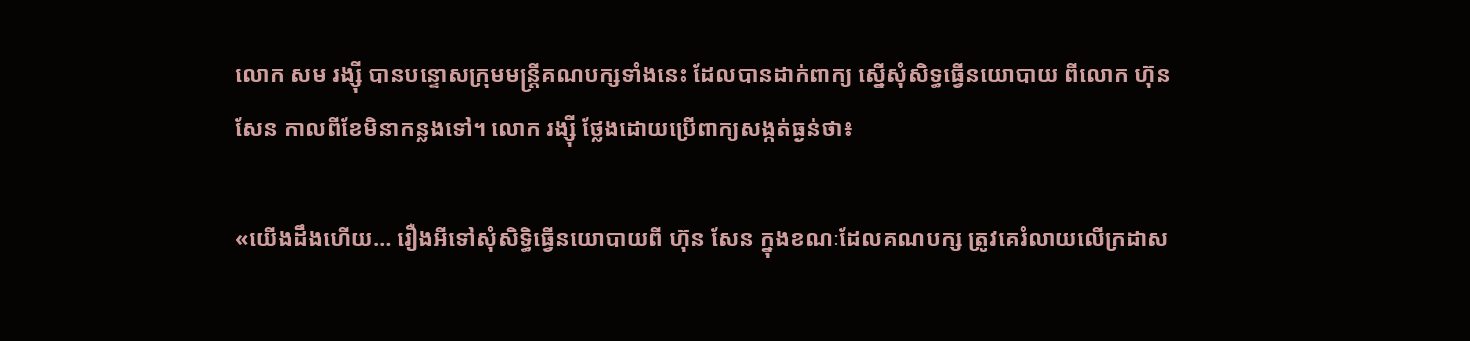លោក សម រង្ស៊ី បានបន្ទោសក្រុមមន្ត្រីគណបក្សទាំងនេះ ដែលបានដាក់ពាក្យ ស្នើសុំសិទ្ធធ្វើនយោបាយ ពីលោក ហ៊ុន សែន កាលពីខែមិនាកន្លងទៅ។ លោក រង្ស៊ី ថ្លែងដោយប្រើពាក្យសង្កត់ធ្ងន់ថា៖

«យើងដឹងហើយ… រឿងអីទៅសុំសិទ្ធិធ្វើនយោបាយពី ហ៊ុន សែន ក្នុងខណៈដែលគណបក្ស ត្រូវគេរំលាយលើក្រដាស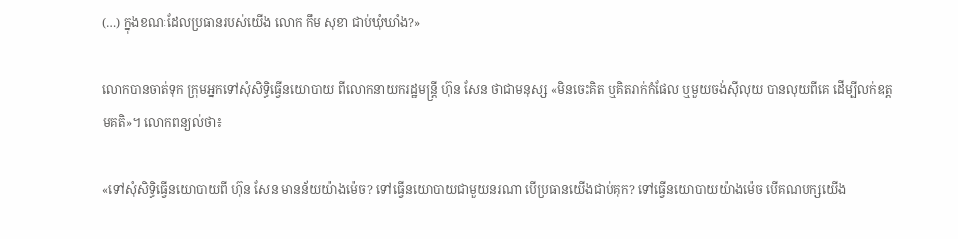(…) ក្នុងខណៈដែលប្រធានរបស់យើង លោក កឹម សុខា ជាប់ឃុំឃាំង?»

លោកបានចាត់ទុក ក្រុមអ្នកទៅសុំសិទ្ធិធ្វើនយោបាយ ពីលោកនាយករដ្ឋមន្ត្រី ហ៊ុន សែន ថាជាមនុស្ស «មិនចេះគិត ឬគិតរាក់កំផែល ឬមួយចង់ស៊ីលុយ បានលុយពីគេ ដើម្បីលក់ឧត្ដមគតិ»។ លោកពន្យល់ថា៖

«ទៅសុំសិទ្ធិធ្វើនយោបាយពី ហ៊ុន សែន មានន័យយ៉ាងម៉េច? ទៅធ្វើនយោបាយជាមួយនរណា បើប្រធានយើងជាប់គុក? ទៅធ្វើនយោបាយយ៉ាងម៉េច បើគណបក្សយើង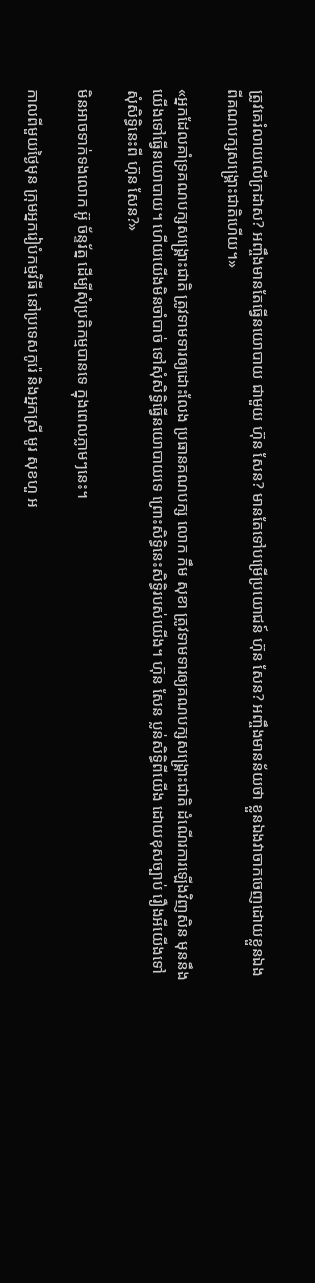ត្រូវគេរំលាយលើក្រដាស? អញ្ចឹងមានតែធ្វើនយោបាយ ជាមួយ ហ៊ុន សែន? មានតែទៅបម្រើប្រយោជន៍ ហ៊ុន សែន? អញ្ចឹងមានន័យថា ខ្លួនឯងវាចាកចេញដោយខ្លួនឯង ពីគណបក្សសង្គ្រោះជាតិហើយ។»

«អ្នកដែលគាំទ្រគណបក្សសង្គ្រោះជាតិ ត្រូវទាមទារឲ្យដោះលែង ប្រធានគណបក្ស លោក កឹម សុខា ត្រូវទាមទារឲ្យគណបក្សសង្គ្រោះជាតិ ដំណើរការឡើងវិញសិន មុននឹងយើងទៅធ្វើនយោបាយ។ ហើយយើងមិនចាំបាច់ ទៅសុំសិទ្ធិធ្វើនយោបាយទេ ព្រោះសិទ្ធិនេះសិទ្ធិរបស់យើង។ ហ៊ុន សែន ប្លន់សិទ្ធិពីយើង ដោយខុសច្បាប់ រឿងអីយើងទៅសុំសិទ្ធិនេះពី ហ៊ុន សែន?»

មិនអាចទាក់ទងលោក អ៊ូ ច័ន្ទរ័ត្ន ដើម្បីសុំប្រតិកម្មបានទេ ក្នុងពេលភ្លាមៗនេះ។

កាលពីមួយថ្ងៃមុន ក្រុមអ្នករៀបំកម្មវិធី នៅប្រទេសកូរ៉េ និងអ្នកស្រី មូរ សុខហួ អ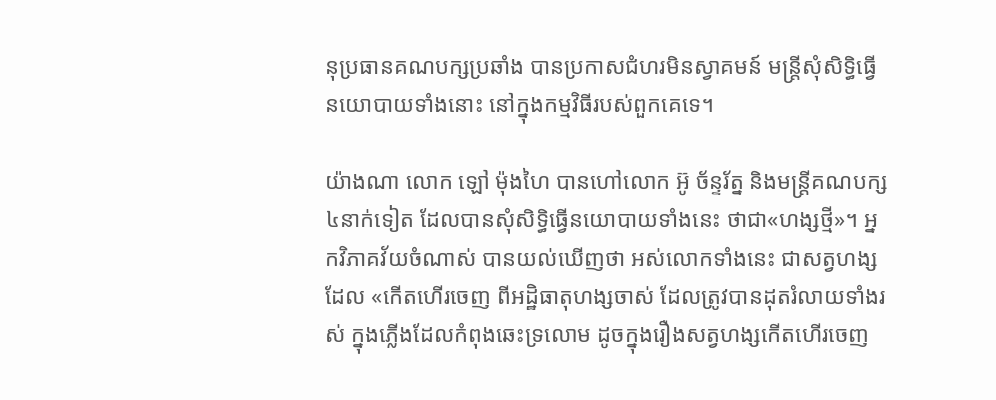នុប្រធានគណបក្សប្រឆាំង បានប្រកាសជំហរមិនស្វាគមន៍ មន្ត្រីសុំសិទ្ធិធ្វើនយោបាយទាំងនោះ នៅក្នុងកម្មវិធីរបស់ពួកគេទេ។

យ៉ាងណា លោក ឡៅ ម៉ុងហៃ បានហៅលោក អ៊ូ ច័ន្ទរ័ត្ន និងមន្ត្រីគណបក្ស៤នាក់ទៀត ដែលបានសុំសិទ្ធិធ្វើនយោបាយទាំងនេះ ថាជា«ហង្សថ្មី»។ អ្នកវិភាគវ័យចំណាស់ បានយល់ឃើញថា អស់លោកទាំងនេះ ជាសត្វហង្សដែល «កើតហើរចេញ ពីអដ្ឋិធាតុហង្សចាស់ ដែលត្រូវបានដុតរំលាយទាំងរស់ ក្នុងភ្លើងដែលកំពុងឆេះទ្រលោម ដូចក្នុងរឿងសត្វហង្សកើតហើរចេញ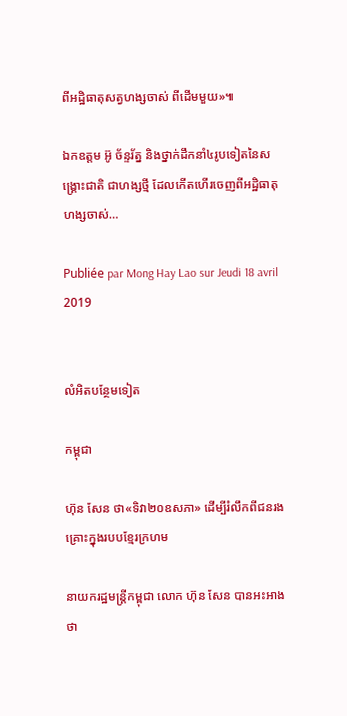ពីអដ្ឋិធាតុសត្វហង្សចាស់ ពីដើមមួយ»៕

ឯកឧត្តម អ៊ូ ច័ន្ទរ័ត្ន និងថ្នាក់ដឹកនាំ៤រូបទៀតនៃសង្គ្រោះជាតិ ជាហង្សថ្មី ដែលកើតហើរចេញពីអដ្ឋិធាតុហង្សចាស់…

Publiée par Mong Hay Lao sur Jeudi 18 avril 2019


លំអិតបន្ថែមទៀត

កម្ពុជា

ហ៊ុន សែន ថា«ទិវា២០ឧសភា» ដើម្បីរំលឹកពីជនរងគ្រោះក្នុងរបបខ្មែរក្រហម

នាយករដ្ឋមន្ត្រីកម្ពុជា លោក ហ៊ុន សែន បានអះអាងថា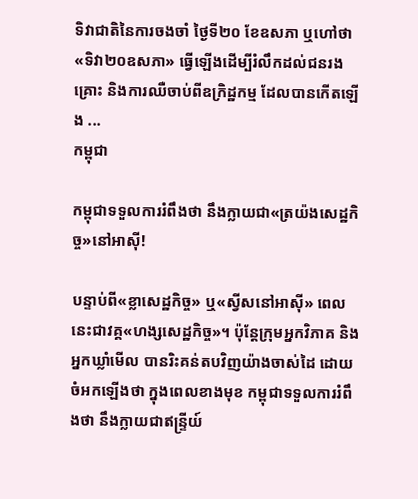ទិវាជាតិនៃការចងចាំ ថ្ងៃទី២០ ខែឧសភា ឬហៅថា «ទិវា២០ឧសភា» ធ្វើឡើងដើម្បីរំលឹកដល់ជនរងគ្រោះ និងការឈឺចាប់ពីឧក្រិដ្ឋកម្ម ដែលបានកើតឡើង ...
កម្ពុជា

កម្ពុជាទទួលការរំពឹងថា នឹងក្លាយជា«ត្រយ៉ងសេដ្ឋកិច្ច»នៅអាស៊ី!

បន្ទាប់ពី«ខ្លាសេដ្ឋកិច្ច» ឬ«ស្វីសនៅអាស៊ី» ពេលនេះជាវគ្គ«ហង្សសេដ្ឋកិច្ច»។ ប៉ុន្តែក្រុមអ្នកវិភាគ និងអ្នកឃ្លាំមើល បានរិះគន់តបវិញយ៉ាងចាស់ដៃ ដោយចំអកឡើងថា ក្នុងពេលខាងមុខ កម្ពុជាទទួលការរំពឹងថា នឹងក្លាយជាឥន្ទ្រីយ៍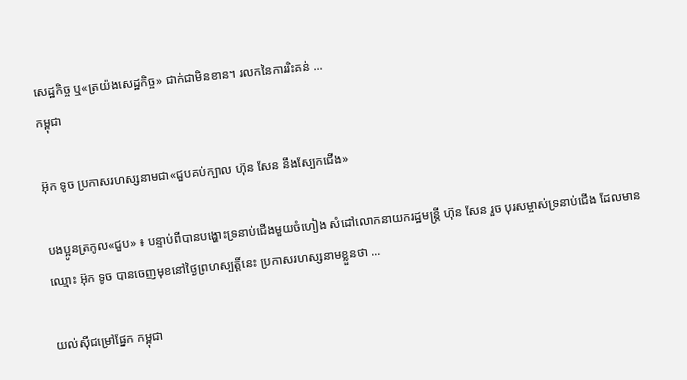សេដ្ឋកិច្ច ឬ«ត្រយ៉ងសេដ្ឋកិច្ច» ជាក់ជាមិនខាន។ រលកនៃការរិះគន់ ...
កម្ពុជា

អ៊ុក ទូច ប្រកាសរហស្សនាមជា«ជួបគប់ក្បាល ហ៊ុន សែន នឹងស្បែកជើង»

បងប្អូនត្រកូល«ជួប» ៖ បន្ទាប់ពីបានបង្ហោះទ្រនាប់ជើងមួយចំហៀង សំដៅលោកនាយករដ្ឋមន្ត្រី ហ៊ុន សែន រួច បុរសម្ចាស់ទ្រនាប់ជើង ដែលមានឈ្មោះ អ៊ុក ទូច បានចេញមុខនៅថ្ងៃព្រហស្បត្តិ៍នេះ ប្រកាសរហស្សនាមខ្លួនថា ...

យល់ស៊ីជម្រៅផ្នែក កម្ពុជា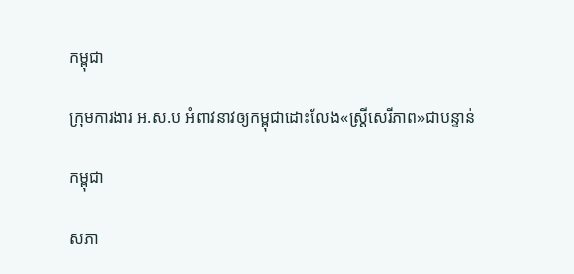កម្ពុជា

ក្រុមការងារ អ.ស.ប អំពាវនាវឲ្យកម្ពុជាដោះលែង«ស្ត្រីសេរីភាព»ជាបន្ទាន់

កម្ពុជា

សភា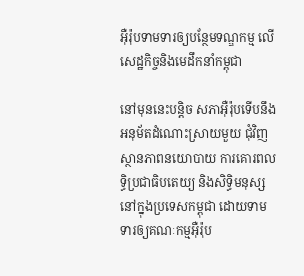អ៊ឺរ៉ុបទាមទារឲ្យបន្ថែមទណ្ឌកម្ម លើសេដ្ឋកិច្ចនិងមេដឹកនាំកម្ពុជា

នៅមុននេះបន្តិច សភាអ៊ឺរ៉ុបទើបនឹងអនុម័តដំណោះស្រាយមួយ ជុំវិញស្ថានភាពនយោបាយ ការគោរពលទ្ធិប្រជាធិបតេយ្យ និងសិទ្ធិមនុស្ស នៅក្នុងប្រទេសកម្ពុជា ដោយទាមទារឲ្យគណៈកម្មអ៊ឺរ៉ុប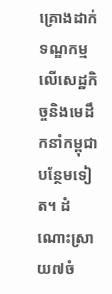គ្រោងដាក់ទណ្ឌកម្ម លើសេដ្ឋកិច្ចនិងមេដឹកនាំកម្ពុជា បន្ថែមទៀត។ ដំណោះស្រាយ៧ចំ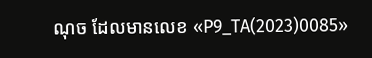ណុច ដែលមានលេខ «P9_TA(2023)0085»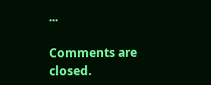...

Comments are closed.